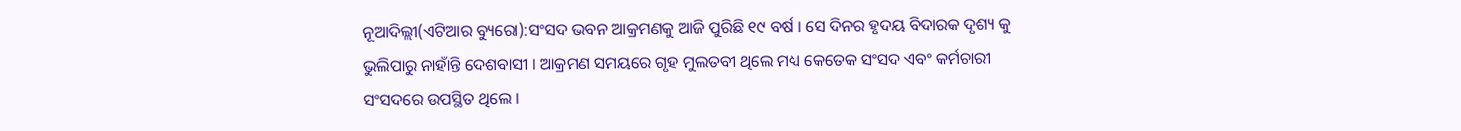ନୂଆଦିଲ୍ଲୀ(ଏଟିଆର ବ୍ୟୁରୋ):ସଂସଦ ଭବନ ଆକ୍ରମଣକୁ ଆଜି ପୁରିଛି ୧୯ ବର୍ଷ । ସେ ଦିନର ହୃଦୟ ବିଦାରକ ଦୃଶ୍ୟ କୁ ଭୁଲିପାରୁ ନାହାଁନ୍ତି ଦେଶବାସୀ । ଆକ୍ରମଣ ସମୟରେ ଗୃହ ମୁଲତବୀ ଥିଲେ ମଧ୍ୟ କେତେକ ସଂସଦ ଏବଂ କର୍ମଚାରୀ ସଂସଦରେ ଉପସ୍ଥିତ ଥିଲେ ।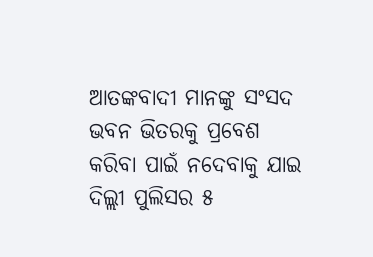ଆତଙ୍କବାଦୀ ମାନଙ୍କୁ ସଂସଦ ଭବନ ଭିତରକୁ ପ୍ରବେଶ କରିବା ପାଇଁ ନଦେବାକୁ ଯାଇ ଦିଲ୍ଲୀ ପୁଲିସର ୫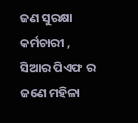ଜଣ ସୁରକ୍ଷା କର୍ମଚାରୀ , ସିଆର ପିଏଫ ର ଜଣେ ମହିଳା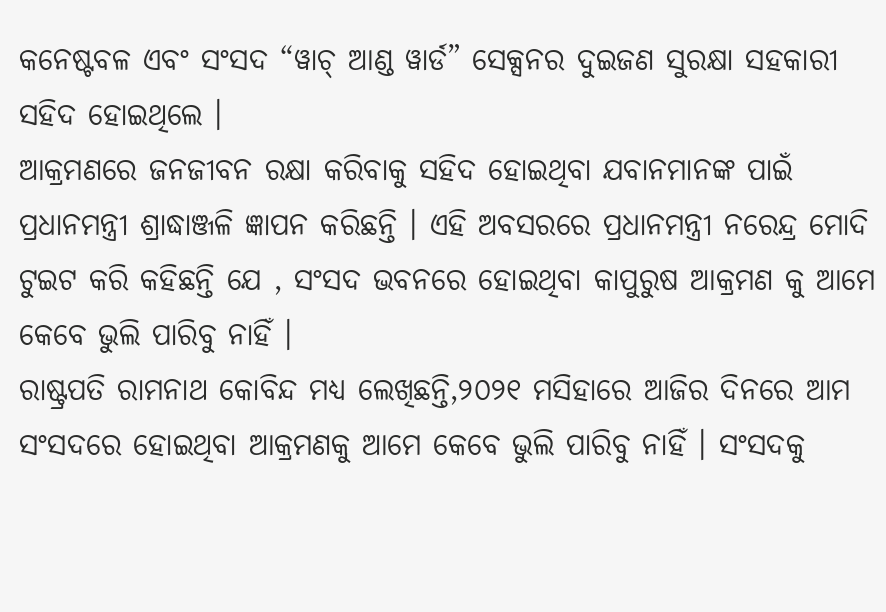କନେଷ୍ଟବଳ ଏବଂ ସଂସଦ “ୱାଚ୍ ଆଣ୍ଡ ୱାର୍ଡ” ସେକ୍ସନର ଦୁଇଜଣ ସୁରକ୍ଷା ସହକାରୀ ସହିଦ ହୋଇଥିଲେ ।
ଆକ୍ରମଣରେ ଜନଜୀବନ ରକ୍ଷା କରିବାକୁ ସହିଦ ହୋଇଥିବା ଯବାନମାନଙ୍କ ପାଇଁ ପ୍ରଧାନମନ୍ତ୍ରୀ ଶ୍ରାଦ୍ଧାଞ୍ଜଳି ଜ୍ଞାପନ କରିଛନ୍ତି । ଏହି ଅବସରରେ ପ୍ରଧାନମନ୍ତ୍ରୀ ନରେନ୍ଦ୍ର ମୋଦି ଟୁଇଟ କରି କହିଛନ୍ତି ଯେ , ସଂସଦ ଭବନରେ ହୋଇଥିବା କାପୁରୁଷ ଆକ୍ରମଣ କୁ ଆମେ କେବେ ଭୁଲି ପାରିବୁ ନାହିଁ ।
ରାଷ୍ଟ୍ରପତି ରାମନାଥ କୋବିନ୍ଦ ମଧ୍ୟ ଲେଖିଛନ୍ତି,୨୦୨୧ ମସିହାରେ ଆଜିର ଦିନରେ ଆମ ସଂସଦରେ ହୋଇଥିବା ଆକ୍ରମଣକୁ ଆମେ କେବେ ଭୁଲି ପାରିବୁ ନାହିଁ । ସଂସଦକୁ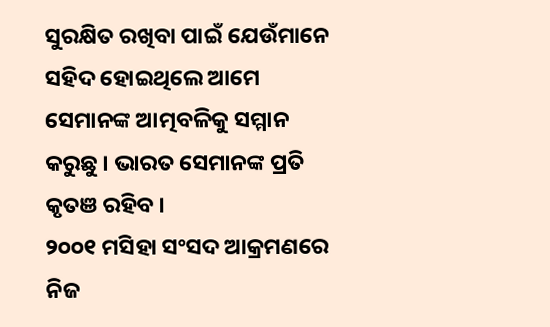ସୁରକ୍ଷିତ ରଖିବା ପାଇଁ ଯେଉଁମାନେ ସହିଦ ହୋଇଥିଲେ ଆମେ ସେମାନଙ୍କ ଆତ୍ମବଳିକୁ ସମ୍ମାନ କରୁଛୁ । ଭାରତ ସେମାନଙ୍କ ପ୍ରତି କୃତଞ ରହିବ ।
୨୦୦୧ ମସିହା ସଂସଦ ଆକ୍ରମଣରେ ନିଜ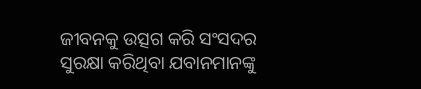ଜୀବନକୁ ଉତ୍ସଗ କରି ସଂସଦର ସୁରକ୍ଷା କରିଥିବା ଯବାନମାନଙ୍କୁ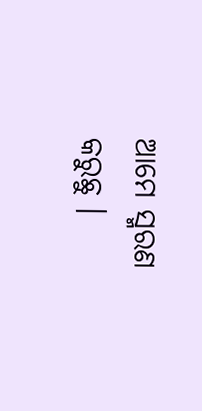ଆମେ ସ୍ମରଣ କରୁଛୁ ।